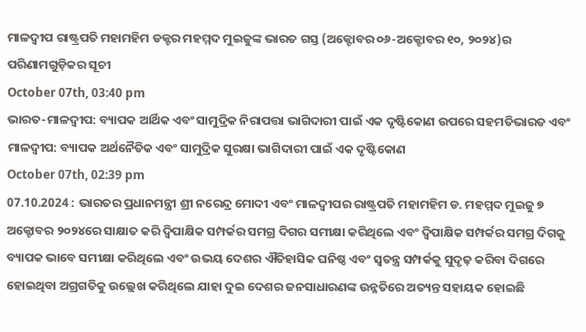ମାଳଦ୍ୱୀପ ରାଷ୍ଟ୍ରପତି ମହାମହିମ ଡକ୍ଟର ମହମ୍ମଦ ମୁଇଜୁଙ୍କ ଭାରତ ଗସ୍ତ (ଅକ୍ଟୋବର ୦୬-ଅକ୍ଟୋବର ୧୦, ୨୦୨୪)ର ପରିଣାମଗୁଡ଼ିକର ସୂଚୀ
October 07th, 03:40 pm
ଭାରତ-ମାଳଦ୍ୱୀପ: ବ୍ୟାପକ ଆର୍ଥିକ ଏବଂ ସାମୁଦ୍ରିକ ନିରାପତ୍ତା ଭାଗିଦାରୀ ପାଇଁ ଏକ ଦୃଷ୍ଟିକୋଣ ଉପରେ ସହମତିଭାରତ ଏବଂ ମାଳଦ୍ୱୀପ: ବ୍ୟାପକ ଅର୍ଥନୈତିକ ଏବଂ ସାମୁଦ୍ରିକ ସୁରକ୍ଷା ଭାଗିଦାରୀ ପାଇଁ ଏକ ଦୃଷ୍ଟିକୋଣ
October 07th, 02:39 pm
07.10.2024 : ଭାରତର ପ୍ରଧାନମନ୍ତ୍ରୀ ଶ୍ରୀ ନରେନ୍ଦ୍ର ମୋଦୀ ଏବଂ ମାଳଦ୍ୱୀପର ରାଷ୍ଟ୍ରପତି ମହାମହିମ ଡ. ମହମ୍ମଦ ମୁଇଜୁ ୭ ଅକ୍ଟୋବର ୨୦୨୪ରେ ସାକ୍ଷାତ କରି ଦ୍ୱିପାକ୍ଷିକ ସମ୍ପର୍କର ସମଗ୍ର ଦିଗର ସମୀକ୍ଷା କରିଥିଲେ ଏବଂ ଦ୍ୱିପାକ୍ଷିକ ସମ୍ପର୍କର ସମଗ୍ର ଦିଗକୁ ବ୍ୟାପକ ଭାବେ ସମୀକ୍ଷା କରିଥିଲେ ଏବଂ ଉଭୟ ଦେଶର ଐତିହାସିକ ଘନିଷ୍ଠ ଏବଂ ସ୍ୱତନ୍ତ୍ର ସମ୍ପର୍କକୁ ସୁଦୃଢ଼ କରିବା ଦିଗରେ ହୋଇଥିବା ଅଗ୍ରଗତିକୁ ଉଲ୍ଲେଖ କରିଥିଲେ ଯାହା ଦୁଇ ଦେଶର ଜନସାଧାରଣଙ୍କ ଉନ୍ନତିରେ ଅତ୍ୟନ୍ତ ସହାୟକ ହୋଇଛି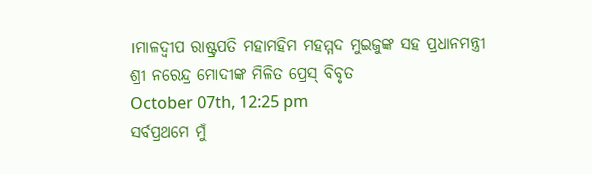।ମାଳଦ୍ୱୀପ ରାଷ୍ଟ୍ରପତି ମହାମହିମ ମହମ୍ମଦ ମୁଇଜୁଙ୍କ ସହ ପ୍ରଧାନମନ୍ତ୍ରୀ ଶ୍ରୀ ନରେନ୍ଦ୍ର ମୋଦୀଙ୍କ ମିଳିତ ପ୍ରେସ୍ ବିବୃତ
October 07th, 12:25 pm
ସର୍ବପ୍ରଥମେ ମୁଁ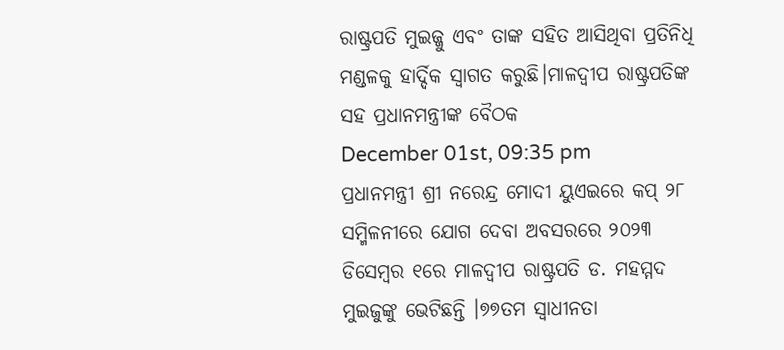ରାଷ୍ଟ୍ରପତି ମୁଇଜ୍ଜୁ ଏବଂ ତାଙ୍କ ସହିତ ଆସିଥିବା ପ୍ରତିନିଧି ମଣ୍ଡଳକୁ ହାର୍ଦ୍ଦିକ ସ୍ୱାଗତ କରୁଛି।ମାଳଦ୍ୱୀପ ରାଷ୍ଟ୍ରପତିଙ୍କ ସହ ପ୍ରଧାନମନ୍ତ୍ରୀଙ୍କ ବୈଠକ
December 01st, 09:35 pm
ପ୍ରଧାନମନ୍ତ୍ରୀ ଶ୍ରୀ ନରେନ୍ଦ୍ର ମୋଦୀ ୟୁଏଇରେ କପ୍ ୨୮ ସମ୍ମିଳନୀରେ ଯୋଗ ଦେବା ଅବସରରେ ୨୦୨୩ ଡିସେମ୍ବର ୧ରେ ମାଳଦ୍ୱୀପ ରାଷ୍ଟ୍ରପତି ଡ. ମହମ୍ମଦ ମୁଇଜୁଙ୍କୁ ଭେଟିଛନ୍ତି ।୭୭ତମ ସ୍ୱାଧୀନତା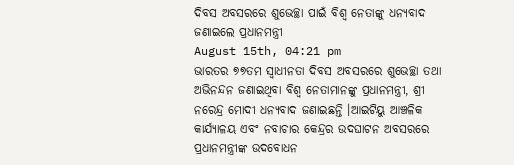ଦିବସ ଅବସରରେ ଶୁଭେଚ୍ଛା ପାଇଁ ବିଶ୍ୱ ନେତାଙ୍କୁ ଧନ୍ୟବାଦ ଜଣାଇଲେ ପ୍ରଧାନମନ୍ତ୍ରୀ
August 15th, 04:21 pm
ଭାରତର ୭୭ତମ ସ୍ୱାଧୀନତା ଦିବସ ଅବସରରେ ଶୁଭେଚ୍ଛା ତଥା ଅଭିନନ୍ଦନ ଜଣାଇଥିବା ବିଶ୍ୱ ନେତାମାନଙ୍କୁ ପ୍ରଧାନମନ୍ତ୍ରୀ, ଶ୍ରୀ ନରେନ୍ଦ୍ର ମୋଦୀ ଧନ୍ୟବାଦ ଜଣାଇଛନ୍ତି ।ଆଇଟିୟୁ ଆଞ୍ଚଳିକ କାର୍ଯ୍ୟାଳୟ ଏବଂ ନବାଚାର କେନ୍ଦ୍ରର ଉଦଘାଟନ ଅବସରରେ ପ୍ରଧାନମନ୍ତ୍ରୀଙ୍କ ଉଦବୋଧନ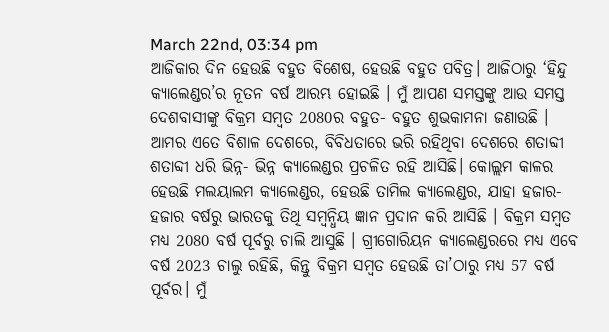March 22nd, 03:34 pm
ଆଜିକାର ଦିନ ହେଉଛି ବହୁତ ବିଶେଷ, ହେଉଛି ବହୁତ ପବିତ୍ର। ଆଜିଠାରୁ ‘ହିନ୍ଦୁ କ୍ୟାଲେଣ୍ଡର’ର ନୂତନ ବର୍ଷ ଆରମ୍ଭ ହୋଇଛି । ମୁଁ ଆପଣ ସମସ୍ତଙ୍କୁ ଆଉ ସମସ୍ତ ଦେଶବାସୀଙ୍କୁ ବିକ୍ରମ ସମ୍ବତ 2080ର ବହୁତ- ବହୁତ ଶୁଭକାମନା ଜଣାଉଛି । ଆମର ଏତେ ବିଶାଳ ଦେଶରେ, ବିବିଧତାରେ ଭରି ରହିଥିବା ଦେଶରେ ଶତାବ୍ଦୀ ଶତାବ୍ଦୀ ଧରି ଭିନ୍ନ- ଭିନ୍ନ କ୍ୟାଲେଣ୍ଡର ପ୍ରଚଳିତ ରହି ଆସିଛି। କୋଲ୍ଲମ କାଳର ହେଉଛି ମଲୟାଲମ କ୍ୟାଲେଣ୍ଡର, ହେଉଛି ତାମିଲ କ୍ୟାଲେଣ୍ଡର, ଯାହା ହଜାର- ହଜାର ବର୍ଷରୁ ଭାରତକୁ ତିଥି ସମ୍ବନ୍ଧିୟ ଜ୍ଞାନ ପ୍ରଦାନ କରି ଆସିଛି । ବିକ୍ରମ ସମ୍ବତ ମଧ୍ୟ 2080 ବର୍ଷ ପୂର୍ବରୁ ଚାଲି ଆସୁଛି । ଗ୍ରୀଗୋରିୟନ କ୍ୟାଲେଣ୍ଡରରେ ମଧ୍ୟ ଏବେ ବର୍ଷ 2023 ଚାଲୁ ରହିଛି, କିନ୍ତୁ ବିକ୍ରମ ସମ୍ବତ ହେଉଛି ତା’ଠାରୁ ମଧ୍ୟ 57 ବର୍ଷ ପୂର୍ବର। ମୁଁ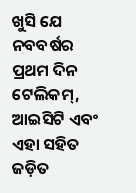ଖୁସି ଯେ ନବବର୍ଷର ପ୍ରଥମ ଦିନ ଟେଲିକମ୍, ଆଇସିଟି ଏବଂ ଏହା ସହିତ ଜଡ଼ିତ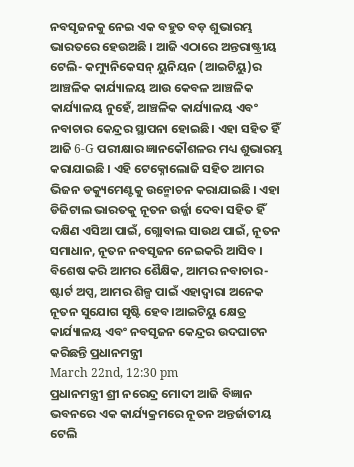ନବସୃଜନକୁ ନେଇ ଏକ ବହୁତ ବଡ଼ ଶୁଭାରମ୍ଭ ଭାରତରେ ହେଉଅଛି । ଆଜି ଏଠାରେ ଅନ୍ତରାଷ୍ଟ୍ରୀୟ ଟେଲି- କମ୍ୟୁନିକେସନ୍ ୟୁନିୟନ (ଆଇଟିୟୁ)ର ଆଞ୍ଚଳିକ କାର୍ଯ୍ୟାଳୟ ଆଉ କେବଳ ଆଞ୍ଚଳିକ କାର୍ଯ୍ୟାଳୟ ନୁହେଁ, ଆଞ୍ଚଳିକ କାର୍ଯ୍ୟାଳୟ ଏବଂ ନବାଚାର କେନ୍ଦ୍ରର ସ୍ଥାପନା ହୋଇଛି। ଏହା ସହିତ ହିଁ ଆଜି 6-G ପରୀକ୍ଷାର ଜ୍ଞାନକୌଶଳର ମଧ୍ୟ ଶୁଭାରମ୍ଭ କରାଯାଇଛି । ଏହି ଟେକ୍ନୋଲୋଜି ସହିତ ଆମର ଭିଜନ ଡକ୍ୟୁମେଣ୍ଟକୁ ଉନ୍ମୋଚନ କରାଯାଇଛି । ଏହା ଡିଜିଟାଲ ଭାରତକୁ ନୂତନ ଉର୍ଜ୍ଜା ଦେବା ସହିତ ହିଁ ଦକ୍ଷିଣ ଏସିଆ ପାଇଁ, ଗ୍ଲୋବାଲ ସାଉଥ ପାଇଁ, ନୂତନ ସମାଧାନ, ନୂତନ ନବସୃଜନ ନେଇକରି ଆସିବ । ବିଶେଷ କରି ଆମର ଶୈକ୍ଷିକ, ଆମର ନବାଚାର- ଷ୍ଟାର୍ଟ ଅପ୍ସ, ଆମର ଶିଳ୍ପ ପାଇଁ ଏହାଦ୍ୱାରା ଅନେକ ନୂତନ ସୁଯୋଗ ସୃଷ୍ଟି ହେବ।ଆଇଟିୟୁ କ୍ଷେତ୍ର କାର୍ଯ୍ୟାଳୟ ଏବଂ ନବସୃଜନ କେନ୍ଦ୍ରର ଉଦଘାଟନ କରିଛନ୍ତି ପ୍ରଧାନମନ୍ତ୍ରୀ
March 22nd, 12:30 pm
ପ୍ରଧାନମନ୍ତ୍ରୀ ଶ୍ରୀ ନରେନ୍ଦ୍ର ମୋଦୀ ଆଜି ବିଜ୍ଞାନ ଭବନରେ ଏକ କାର୍ଯ୍ୟକ୍ରମରେ ନୂତନ ଅନ୍ତର୍ଜାତୀୟ ଟେଲି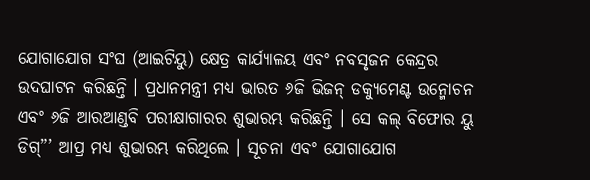ଯୋଗାଯୋଗ ସଂଘ (ଆଇଟିୟୁ) କ୍ଷେତ୍ର କାର୍ଯ୍ୟାଳୟ ଏବଂ ନବସୃଜନ କେନ୍ଦ୍ରର ଉଦଘାଟନ କରିଛନ୍ତି । ପ୍ରଧାନମନ୍ତ୍ରୀ ମଧ୍ୟ ଭାରତ ୬ଜି ଭିଜନ୍ ଡକ୍ୟୁମେଣ୍ଟ ଉନ୍ମୋଚନ ଏବଂ ୬ଜି ଆରଆଣ୍ଡବି ପରୀକ୍ଷାଗାରର ଶୁଭାରମ୍ଭ କରିଛନ୍ତି । ସେ କଲ୍ ବିଫୋର ୟୁ ଡିଗ୍”’ ଆପ୍ର ମଧ୍ୟ ଶୁଭାରମ୍ଭ କରିଥିଲେ । ସୂଚନା ଏବଂ ଯୋଗାଯୋଗ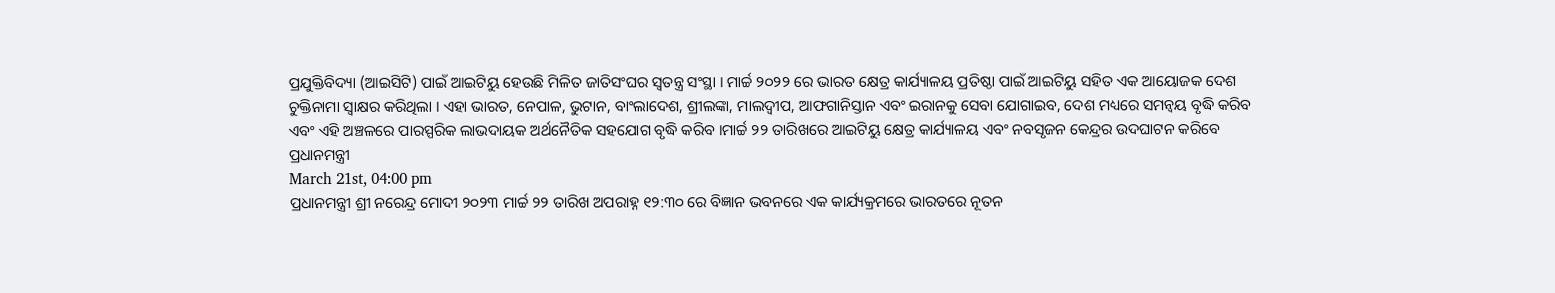ପ୍ରଯୁକ୍ତିବିଦ୍ୟା (ଆଇସିଟି) ପାଇଁ ଆଇଟିୟୁ ହେଉଛି ମିଳିତ ଜାତିସଂଘର ସ୍ୱତନ୍ତ୍ର ସଂସ୍ଥା । ମାର୍ଚ୍ଚ ୨୦୨୨ ରେ ଭାରତ କ୍ଷେତ୍ର କାର୍ଯ୍ୟାଳୟ ପ୍ରତିଷ୍ଠା ପାଇଁ ଆଇଟିୟୁ ସହିତ ଏକ ଆୟୋଜକ ଦେଶ ଚୁକ୍ତିନାମା ସ୍ୱାକ୍ଷର କରିଥିଲା । ଏହା ଭାରତ, ନେପାଳ, ଭୁଟାନ, ବାଂଲାଦେଶ, ଶ୍ରୀଲଙ୍କା, ମାଲଦ୍ୱୀପ, ଆଫଗାନିସ୍ତାନ ଏବଂ ଇରାନକୁ ସେବା ଯୋଗାଇବ, ଦେଶ ମଧ୍ୟରେ ସମନ୍ୱୟ ବୃଦ୍ଧି କରିବ ଏବଂ ଏହି ଅଞ୍ଚଳରେ ପାରସ୍ପରିକ ଲାଭଦାୟକ ଅର୍ଥନୈତିକ ସହଯୋଗ ବୃଦ୍ଧି କରିବ ।ମାର୍ଚ୍ଚ ୨୨ ତାରିଖରେ ଆଇଟିୟୁ କ୍ଷେତ୍ର କାର୍ଯ୍ୟାଳୟ ଏବଂ ନବସୃଜନ କେନ୍ଦ୍ରର ଉଦଘାଟନ କରିବେ ପ୍ରଧାନମନ୍ତ୍ରୀ
March 21st, 04:00 pm
ପ୍ରଧାନମନ୍ତ୍ରୀ ଶ୍ରୀ ନରେନ୍ଦ୍ର ମୋଦୀ ୨୦୨୩ ମାର୍ଚ୍ଚ ୨୨ ତାରିଖ ଅପରାହ୍ନ ୧୨:୩୦ ରେ ବିଜ୍ଞାନ ଭବନରେ ଏକ କାର୍ଯ୍ୟକ୍ରମରେ ଭାରତରେ ନୂତନ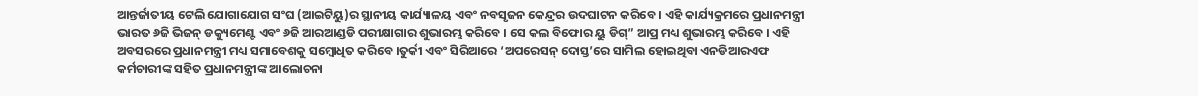ଆନ୍ତର୍ଜାତୀୟ ଟେଲି ଯୋଗାଯୋଗ ସଂଘ (ଆଇଟିୟୁ)ର ସ୍ଥାନୀୟ କାର୍ଯ୍ୟାଳୟ ଏବଂ ନବସୃଜନ କେନ୍ଦ୍ରର ଉଦଘାଟନ କରିବେ । ଏହି କାର୍ଯ୍ୟକ୍ରମରେ ପ୍ରଧାନମନ୍ତ୍ରୀ ଭାରତ ୬ଜି ଭିଜନ୍ ଡକ୍ୟୁମେଣ୍ଟ ଏବଂ ୬ଜି ଆରଆଣ୍ଡଡି ପରୀକ୍ଷାଗାର ଶୁଭାରମ୍ଭ କରିବେ । ସେ କଲ ବିଫୋର ୟୁ ଡିଗ୍” ଆପ୍ର ମଧ୍ୟ ଶୁଭାରମ୍ଭ କରିବେ । ଏହି ଅବସରରେ ପ୍ରଧାନମନ୍ତ୍ରୀ ମଧ୍ୟ ସମାବେଶକୁ ସମ୍ବୋଧିତ କରିବେ ।ତୁର୍କୀ ଏବଂ ସିରିଆରେ ‘ଅପରେସନ୍ ଦୋସ୍ତ’ରେ ସାମିଲ ହୋଇଥିବା ଏନଡିଆରଏଫ କର୍ମଚାରୀଙ୍କ ସହିତ ପ୍ରଧାନମନ୍ତ୍ରୀଙ୍କ ଆଲୋଚନା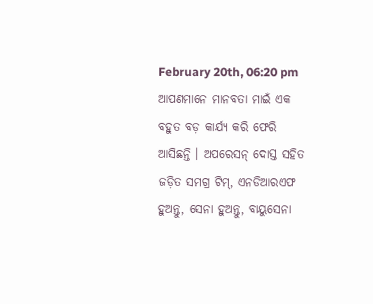February 20th, 06:20 pm
ଆପଣମାନେ ମାନବତା ମାଇଁ ଏକ ବହୁତ ବଡ଼ କାର୍ଯ୍ୟ କରି ଫେରି ଆସିଛନ୍ତି । ଅପରେସନ୍ ଦୋସ୍ତ ସହିତ ଜଡ଼ିତ ସମଗ୍ର ଟିମ୍, ଏନଡିଆରଏଫ ହୁଅନ୍ତୁ, ସେନା ହୁଅନ୍ତୁ, ବାୟୁସେନା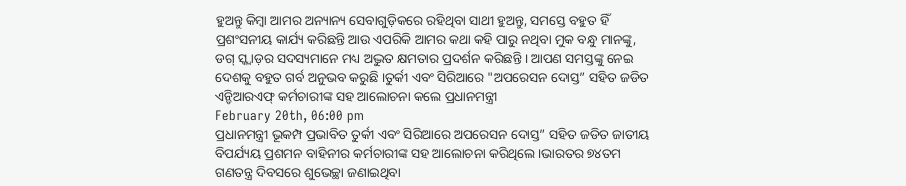ହୁଅନ୍ତୁ କିମ୍ବା ଆମର ଅନ୍ୟାନ୍ୟ ସେବାଗୁଡ଼ିକରେ ରହିଥିବା ସାଥୀ ହୁଅନ୍ତୁ, ସମସ୍ତେ ବହୁତ ହିଁ ପ୍ରଶଂସନୀୟ କାର୍ଯ୍ୟ କରିଛନ୍ତି ଆଉ ଏପରିକି ଆମର କଥା କହି ପାରୁ ନଥିବା ମୁକ ବନ୍ଧୁ ମାନଙ୍କୁ, ଡଗ୍ ସ୍କ୍ୱାଡ଼ର ସଦସ୍ୟମାନେ ମଧ୍ୟ ଅଦ୍ଭୁତ କ୍ଷମତାର ପ୍ରଦର୍ଶନ କରିଛନ୍ତି । ଆପଣ ସମସ୍ତଙ୍କୁ ନେଇ ଦେଶକୁ ବହୁତ ଗର୍ବ ଅନୁଭବ କରୁଛି ।ତୁର୍କୀ ଏବଂ ସିରିଆରେ "ଅପରେସନ ଦୋସ୍ତ” ସହିତ ଜଡିତ ଏନ୍ଡିଆରଏଫ୍ କର୍ମଚାରୀଙ୍କ ସହ ଆଲୋଚନା କଲେ ପ୍ରଧାନମନ୍ତ୍ରୀ
February 20th, 06:00 pm
ପ୍ରଧାନମନ୍ତ୍ରୀ ଭୂକମ୍ପ ପ୍ରଭାବିତ ତୁର୍କୀ ଏବଂ ସିରିଆରେ ଅପରେସନ ଦୋସ୍ତ” ସହିତ ଜଡିତ ଜାତୀୟ ବିପର୍ଯ୍ୟୟ ପ୍ରଶମନ ବାହିନୀର କର୍ମଚାରୀଙ୍କ ସହ ଆଲୋଚନା କରିଥିଲେ ।ଭାରତର ୭୪ତମ ଗଣତନ୍ତ୍ର ଦିବସରେ ଶୁଭେଚ୍ଛା ଜଣାଇଥିବା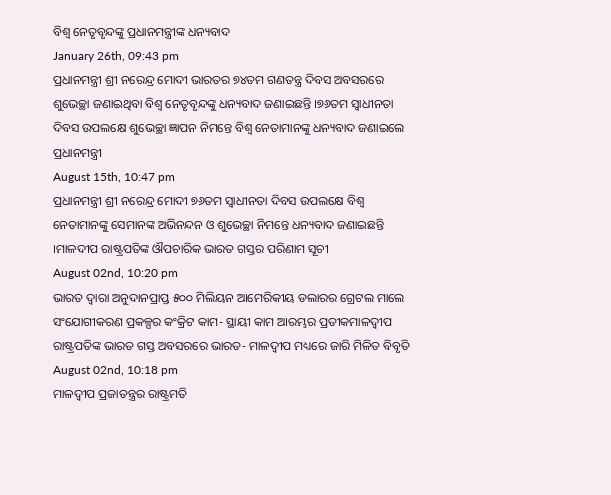ବିଶ୍ୱ ନେତୃବୃନ୍ଦଙ୍କୁ ପ୍ରଧାନମନ୍ତ୍ରୀଙ୍କ ଧନ୍ୟବାଦ
January 26th, 09:43 pm
ପ୍ରଧାନମନ୍ତ୍ରୀ ଶ୍ରୀ ନରେନ୍ଦ୍ର ମୋଦୀ ଭାରତର ୭୪ତମ ଗଣତନ୍ତ୍ର ଦିବସ ଅବସରରେ ଶୁଭେଚ୍ଛା ଜଣାଇଥିବା ବିଶ୍ୱ ନେତୃବୃନ୍ଦଙ୍କୁ ଧନ୍ୟବାଦ ଜଣାଇଛନ୍ତି ।୭୬ତମ ସ୍ୱାଧୀନତା ଦିବସ ଉପଲକ୍ଷେ ଶୁଭେଚ୍ଛା ଜ୍ଞାପନ ନିମନ୍ତେ ବିଶ୍ୱ ନେତାମାନଙ୍କୁ ଧନ୍ୟବାଦ ଜଣାଇଲେ ପ୍ରଧାନମନ୍ତ୍ରୀ
August 15th, 10:47 pm
ପ୍ରଧାନମନ୍ତ୍ରୀ ଶ୍ରୀ ନରେନ୍ଦ୍ର ମୋଦୀ ୭୬ତମ ସ୍ୱାଧୀନତା ଦିବସ ଉପଲକ୍ଷେ ବିଶ୍ୱ ନେତାମାନଙ୍କୁ ସେମାନଙ୍କ ଅଭିନନ୍ଦନ ଓ ଶୁଭେଚ୍ଛା ନିମନ୍ତେ ଧନ୍ୟବାଦ ଜଣାଇଛନ୍ତି ।ମାଳଦୀପ ରାଷ୍ଟ୍ରପତିଙ୍କ ଔପଚାରିକ ଭାରତ ଗସ୍ତର ପରିଣାମ ସୂଚୀ
August 02nd, 10:20 pm
ଭାରତ ଦ୍ୱାରା ଅନୁଦାନପ୍ରାପ୍ତ ୫୦୦ ମିଲିୟନ ଆମେରିକୀୟ ଡଲାରର ଗ୍ରେଟଲ ମାଲେ ସଂଯୋଗୀକରଣ ପ୍ରକଳ୍ପର କଂକ୍ରିଟ କାମ- ସ୍ଥାୟୀ କାମ ଆରମ୍ଭର ପ୍ରତୀକମାଳଦ୍ୱୀପ ରାଷ୍ଟ୍ରପତିଙ୍କ ଭାରତ ଗସ୍ତ ଅବସରରେ ଭାରତ- ମାଳଦ୍ୱୀପ ମଧ୍ୟରେ ଜାରି ମିଳିତ ବିବୃତି
August 02nd, 10:18 pm
ମାଳଦ୍ୱୀପ ପ୍ରଜାତନ୍ତ୍ରର ରାଷ୍ଟ୍ରମତି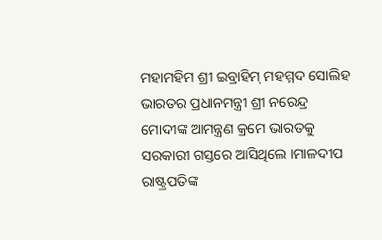ମହାମହିମ ଶ୍ରୀ ଇବ୍ରାହିମ୍ ମହମ୍ମଦ ସୋଲିହ ଭାରତର ପ୍ରଧାନମନ୍ତ୍ରୀ ଶ୍ରୀ ନରେନ୍ଦ୍ର ମୋଦୀଙ୍କ ଆମନ୍ତ୍ରଣ କ୍ରମେ ଭାରତକୁ ସରକାରୀ ଗସ୍ତରେ ଆସିଥିଲେ ।ମାଳଦୀପ ରାଷ୍ଟ୍ରପତିଙ୍କ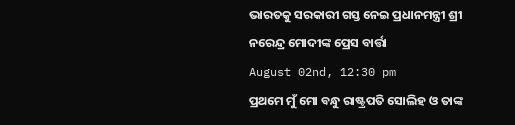ଭାରତକୁ ସରକାରୀ ଗସ୍ତ ନେଇ ପ୍ରଧାନମନ୍ତ୍ରୀ ଶ୍ରୀ ନରେନ୍ଦ୍ର ମୋଦୀଙ୍କ ପ୍ରେସ ବାର୍ତ୍ତା
August 02nd, 12:30 pm
ପ୍ରଥମେ ମୁଁ ମୋ ବନ୍ଧୁ ରାଷ୍ଟ୍ରପତି ସୋଲିହ ଓ ତାଙ୍କ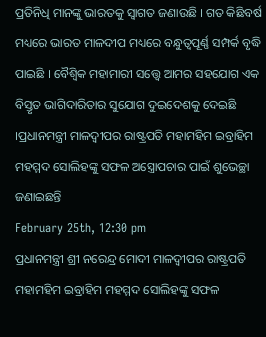ପ୍ରତିନିଧି ମାନଙ୍କୁ ଭାରତକୁ ସ୍ୱାଗତ ଜଣାଉଛି । ଗତ କିଛିବର୍ଷ ମଧ୍ୟରେ ଭାରତ ମାଳଦୀପ ମଧ୍ୟରେ ବନ୍ଧୁତ୍ୱପୂର୍ଣ୍ଣ ସମ୍ପର୍କ ବୃଦ୍ଧି ପାଇଛି । ବୈଶ୍ୱିକ ମହାମାରୀ ସତ୍ତ୍ୱେ ଆମର ସହଯୋଗ ଏକ ବିସ୍ତୃତ ଭାଗିଦାରିତାର ସୁଯୋଗ ଦୁଇଦେଶକୁ ଦେଇଛି ।ପ୍ରଧାନମନ୍ତ୍ରୀ ମାଳଦ୍ୱୀପର ରାଷ୍ଟ୍ରପତି ମହାମହିମ ଇବ୍ରାହିମ ମହମ୍ମଦ ସୋଲିହଙ୍କୁ ସଫଳ ଅସ୍ତ୍ରୋପଚାର ପାଇଁ ଶୁଭେଚ୍ଛା ଜଣାଇଛନ୍ତି
February 25th, 12:30 pm
ପ୍ରଧାନମନ୍ତ୍ରୀ ଶ୍ରୀ ନରେନ୍ଦ୍ର ମୋଦୀ ମାଳଦ୍ୱୀପର ରାଷ୍ଟ୍ରପତି ମହାମହିମ ଇବ୍ରାହିମ ମହମ୍ମଦ ସୋଲିହଙ୍କୁ ସଫଳ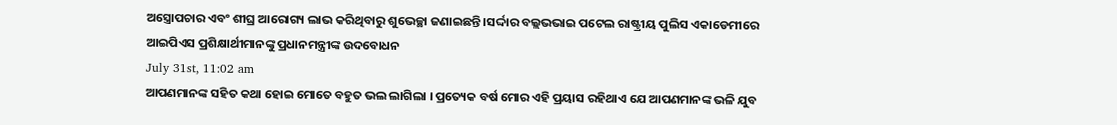ଅସ୍ତ୍ରୋପଚାର ଏବଂ ଶୀଘ୍ର ଆରୋଗ୍ୟ ଲାଭ କରିଥିବାରୁ ଶୁଭେଚ୍ଛା ଜଣାଇଛନ୍ତି ।ସର୍ଦ୍ଦାର ବଲ୍ଲଭଭାଇ ପଟେଲ ରାଷ୍ଟ୍ରୀୟ ପୁଲିସ ଏକାଡେମୀରେ ଆଇପିଏସ ପ୍ରଶିକ୍ଷାର୍ଥୀମାନଙ୍କୁ ପ୍ରଧାନମନ୍ତ୍ରୀଙ୍କ ଉଦବୋଧନ
July 31st, 11:02 am
ଆପଣମାନଙ୍କ ସହିତ କଥା ହୋଇ ମୋତେ ବହୁତ ଭଲ ଲାଗିଲା । ପ୍ରତ୍ୟେକ ବର୍ଷ ମୋର ଏହି ପ୍ରୟାସ ରହିଥାଏ ଯେ ଆପଣମାନଙ୍କ ଭଳି ଯୁବ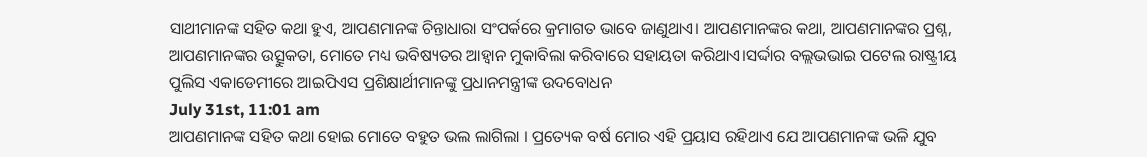ସାଥୀମାନଙ୍କ ସହିତ କଥା ହୁଏ, ଆପଣମାନଙ୍କ ଚିନ୍ତାଧାରା ସଂପର୍କରେ କ୍ରମାଗତ ଭାବେ ଜାଣୁଥାଏ। ଆପଣମାନଙ୍କର କଥା, ଆପଣମାନଙ୍କର ପ୍ରଶ୍ନ, ଆପଣମାନଙ୍କର ଉତ୍ସୁକତା, ମୋତେ ମଧ୍ୟ ଭବିଷ୍ୟତର ଆହ୍ୱାନ ମୁକାବିଲା କରିବାରେ ସହାୟତା କରିଥାଏ।ସର୍ଦ୍ଦାର ବଲ୍ଲଭଭାଇ ପଟେଲ ରାଷ୍ଟ୍ରୀୟ ପୁଲିସ ଏକାଡେମୀରେ ଆଇପିଏସ ପ୍ରଶିକ୍ଷାର୍ଥୀମାନଙ୍କୁ ପ୍ରଧାନମନ୍ତ୍ରୀଙ୍କ ଉଦବୋଧନ
July 31st, 11:01 am
ଆପଣମାନଙ୍କ ସହିତ କଥା ହୋଇ ମୋତେ ବହୁତ ଭଲ ଲାଗିଲା । ପ୍ରତ୍ୟେକ ବର୍ଷ ମୋର ଏହି ପ୍ରୟାସ ରହିଥାଏ ଯେ ଆପଣମାନଙ୍କ ଭଳି ଯୁବ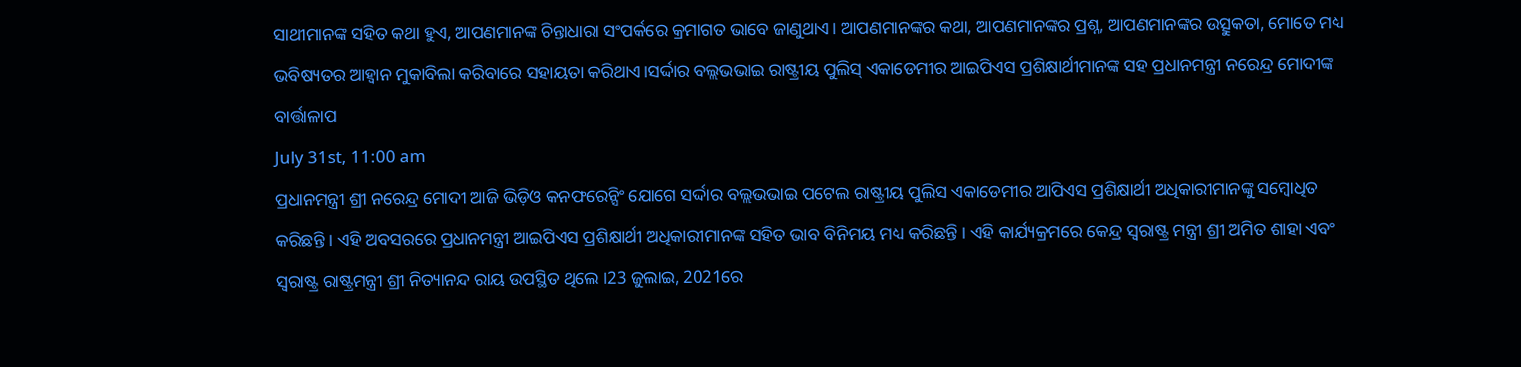ସାଥୀମାନଙ୍କ ସହିତ କଥା ହୁଏ, ଆପଣମାନଙ୍କ ଚିନ୍ତାଧାରା ସଂପର୍କରେ କ୍ରମାଗତ ଭାବେ ଜାଣୁଥାଏ। ଆପଣମାନଙ୍କର କଥା, ଆପଣମାନଙ୍କର ପ୍ରଶ୍ନ, ଆପଣମାନଙ୍କର ଉତ୍ସୁକତା, ମୋତେ ମଧ୍ୟ ଭବିଷ୍ୟତର ଆହ୍ୱାନ ମୁକାବିଲା କରିବାରେ ସହାୟତା କରିଥାଏ।ସର୍ଦ୍ଦାର ବଲ୍ଲଭଭାଇ ରାଷ୍ଟ୍ରୀୟ ପୁଲିସ୍ ଏକାଡେମୀର ଆଇପିଏସ ପ୍ରଶିକ୍ଷାର୍ଥୀମାନଙ୍କ ସହ ପ୍ରଧାନମନ୍ତ୍ରୀ ନରେନ୍ଦ୍ର ମୋଦୀଙ୍କ ବାର୍ତ୍ତାଳାପ
July 31st, 11:00 am
ପ୍ରଧାନମନ୍ତ୍ରୀ ଶ୍ରୀ ନରେନ୍ଦ୍ର ମୋଦୀ ଆଜି ଭିଡ଼ିଓ କନଫରେନ୍ସିଂ ଯୋଗେ ସର୍ଦ୍ଦାର ବଲ୍ଲଭଭାଇ ପଟେଲ ରାଷ୍ଟ୍ରୀୟ ପୁଲିସ ଏକାଡେମୀର ଆପିଏସ ପ୍ରଶିକ୍ଷାର୍ଥୀ ଅଧିକାରୀମାନଙ୍କୁ ସମ୍ବୋଧିତ କରିଛନ୍ତି । ଏହି ଅବସରରେ ପ୍ରଧାନମନ୍ତ୍ରୀ ଆଇପିଏସ ପ୍ରଶିକ୍ଷାର୍ଥୀ ଅଧିକାରୀମାନଙ୍କ ସହିତ ଭାବ ବିନିମୟ ମଧ୍ୟ କରିଛନ୍ତି । ଏହି କାର୍ଯ୍ୟକ୍ରମରେ କେନ୍ଦ୍ର ସ୍ୱରାଷ୍ଟ୍ର ମନ୍ତ୍ରୀ ଶ୍ରୀ ଅମିତ ଶାହା ଏବଂ ସ୍ୱରାଷ୍ଟ୍ର ରାଷ୍ଟ୍ରମନ୍ତ୍ରୀ ଶ୍ରୀ ନିତ୍ୟାନନ୍ଦ ରାୟ ଉପସ୍ଥିତ ଥିଲେ ।23 ଜୁଲାଇ, 2021ରେ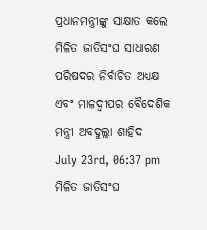ପ୍ରଧାନମନ୍ତ୍ରୀଙ୍କୁ ସାକ୍ଷାତ କଲେ ମିଳିତ ଜାତିସଂଘ ସାଧାରଣ ପରିଷଦର ନିର୍ବାଚିତ ଅଧ୍ୟକ୍ଷ ଏବଂ ମାଳଦ୍ବୀପର ବୈଦେଶିକ ମନ୍ତ୍ରୀ ଅବଦୁଲ୍ଲା ଶାହିଦ
July 23rd, 06:37 pm
ମିଳିତ ଜାତିସଂଘ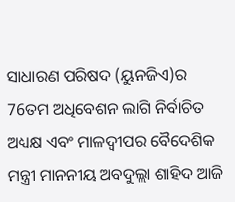ସାଧାରଣ ପରିଷଦ (ୟୁନଜିଏ)ର 76ତମ ଅଧିବେଶନ ଲାଗି ନିର୍ବାଚିତ ଅଧ୍ୟକ୍ଷ ଏବଂ ମାଳଦ୍ବୀପର ବୈଦେଶିକ ମନ୍ତ୍ରୀ ମାନନୀୟ ଅବଦୁଲ୍ଲା ଶାହିଦ ଆଜି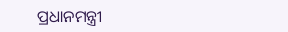ପ୍ରଧାନମନ୍ତ୍ରୀ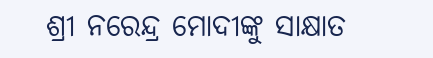ଶ୍ରୀ ନରେନ୍ଦ୍ର ମୋଦୀଙ୍କୁ ସାକ୍ଷାତ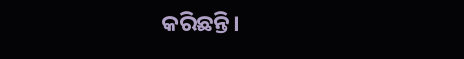କରିଛନ୍ତି।